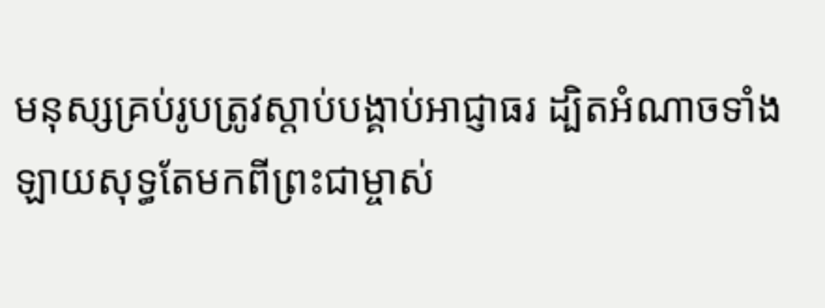មនុស្សគ្រប់រូបត្រូវស្ដាប់បង្គាប់អាជ្ញាធរ ដ្បិតអំណាចទាំងឡាយសុទ្ធតែមកពីព្រះជាម្ចាស់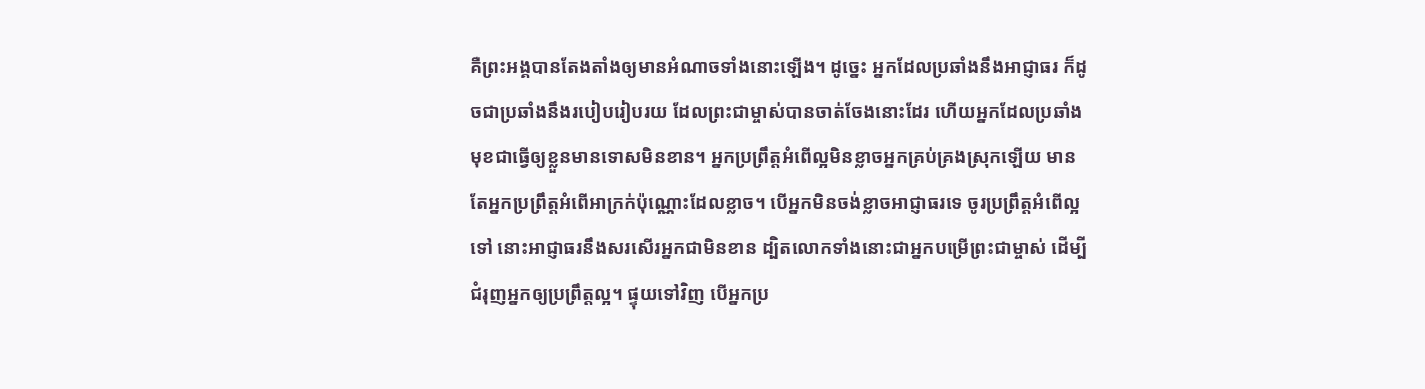គឺព្រះអង្គបានតែងតាំងឲ្យមានអំណាចទាំងនោះឡើង។ ដូច្នេះ អ្នកដែលប្រឆាំងនឹងអាជ្ញាធរ ក៏ដូចជាប្រឆាំងនឹងរបៀបរៀបរយ ដែលព្រះជាម្ចាស់បានចាត់ចែងនោះដែរ ហើយអ្នកដែលប្រឆាំង មុខជាធ្វើឲ្យខ្លួនមានទោសមិនខាន។ អ្នកប្រព្រឹត្តអំពើល្អមិនខ្លាចអ្នកគ្រប់គ្រងស្រុកឡើយ មានតែអ្នកប្រព្រឹត្តអំពើអាក្រក់ប៉ុណ្ណោះដែលខ្លាច។ បើអ្នកមិនចង់ខ្លាចអាជ្ញាធរទេ ចូរប្រព្រឹត្តអំពើល្អទៅ នោះអាជ្ញាធរនឹងសរសើរអ្នកជាមិនខាន ដ្បិតលោកទាំងនោះជាអ្នកបម្រើព្រះជាម្ចាស់ ដើម្បីជំរុញអ្នកឲ្យប្រព្រឹត្តល្អ។ ផ្ទុយទៅវិញ បើអ្នកប្រ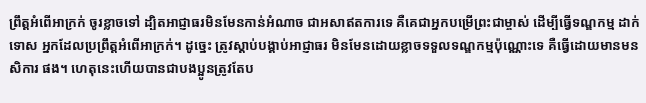ព្រឹត្តអំពើអាក្រក់ ចូរខ្លាចទៅ ដ្បិតអាជ្ញាធរមិនមែនកាន់អំណាច ជាអសាឥតការទេ គឺគេជាអ្នកបម្រើព្រះជាម្ចាស់ ដើម្បីធ្វើទណ្ឌកម្ម ដាក់ទោស អ្នកដែលប្រព្រឹត្តអំពើអាក្រក់។ ដូច្នេះ ត្រូវស្ដាប់បង្គាប់អាជ្ញាធរ មិនមែនដោយខ្លាចទទួលទណ្ឌកម្មប៉ុណ្ណោះទេ គឺធ្វើដោយមានមនសិការ ផង។ ហេតុនេះហើយបានជាបងប្អូនត្រូវតែប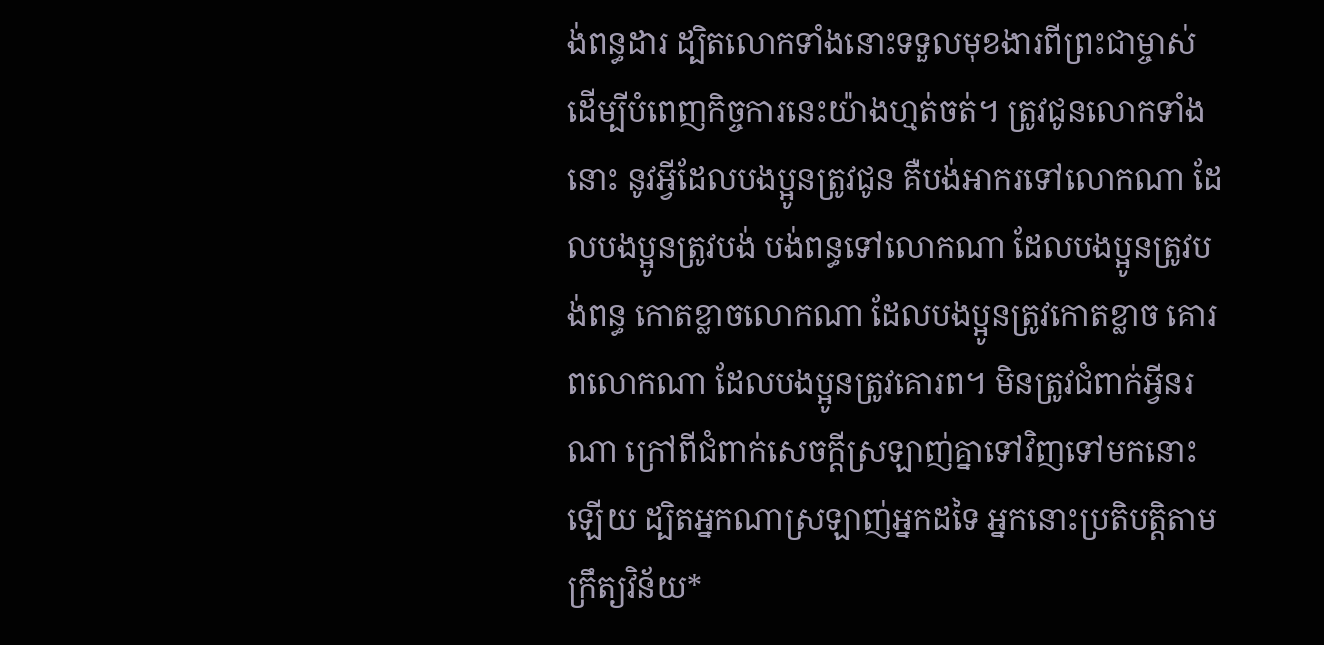ង់ពន្ធដារ ដ្បិតលោកទាំងនោះទទួលមុខងារពីព្រះជាម្ចាស់ ដើម្បីបំពេញកិច្ចការនេះយ៉ាងហ្មត់ចត់។ ត្រូវជូនលោកទាំងនោះ នូវអ្វីដែលបងប្អូនត្រូវជូន គឺបង់អាករទៅលោកណា ដែលបងប្អូនត្រូវបង់ បង់ពន្ធទៅលោកណា ដែលបងប្អូនត្រូវបង់ពន្ធ កោតខ្លាចលោកណា ដែលបងប្អូនត្រូវកោតខ្លាច គោរពលោកណា ដែលបងប្អូនត្រូវគោរព។ មិនត្រូវជំពាក់អ្វីនរណា ក្រៅពីជំពាក់សេចក្ដីស្រឡាញ់គ្នាទៅវិញទៅមកនោះឡើយ ដ្បិតអ្នកណាស្រឡាញ់អ្នកដទៃ អ្នកនោះប្រតិបត្តិតាមក្រឹត្យវិន័យ*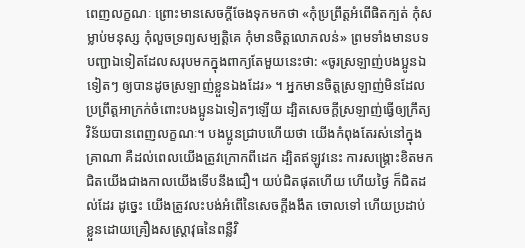ពេញលក្ខណៈ ព្រោះមានសេចក្ដីចែងទុកមកថា «កុំប្រព្រឹត្តអំពើផិតក្បត់ កុំសម្លាប់មនុស្ស កុំលួចទ្រព្យសម្បត្តិគេ កុំមានចិត្តលោភលន់» ព្រមទាំងមានបទបញ្ជាឯទៀតដែលសរុបមកក្នុងពាក្យតែមួយនេះថា: «ចូរស្រឡាញ់បងប្អូនឯទៀតៗ ឲ្យបានដូចស្រឡាញ់ខ្លួនឯងដែរ» ។ អ្នកមានចិត្តស្រឡាញ់មិនដែលប្រព្រឹត្តអាក្រក់ចំពោះបងប្អូនឯទៀតៗឡើយ ដ្បិតសេចក្ដីស្រឡាញ់ធ្វើឲ្យក្រឹត្យវិន័យបានពេញលក្ខណៈ។ បងប្អូនជ្រាបហើយថា យើងកំពុងតែរស់នៅក្នុងគ្រាណា គឺដល់ពេលយើងត្រូវក្រោកពីដេក ដ្បិតឥឡូវនេះ ការសង្គ្រោះខិតមកជិតយើងជាងកាលយើងទើបនឹងជឿ។ យប់ជិតផុតហើយ ហើយថ្ងៃ ក៏ជិតដល់ដែរ ដូច្នេះ យើងត្រូវលះបង់អំពើនៃសេចក្ដីងងឹត ចោលទៅ ហើយប្រដាប់ខ្លួនដោយគ្រឿងសស្ត្រាវុធនៃពន្លឺវិ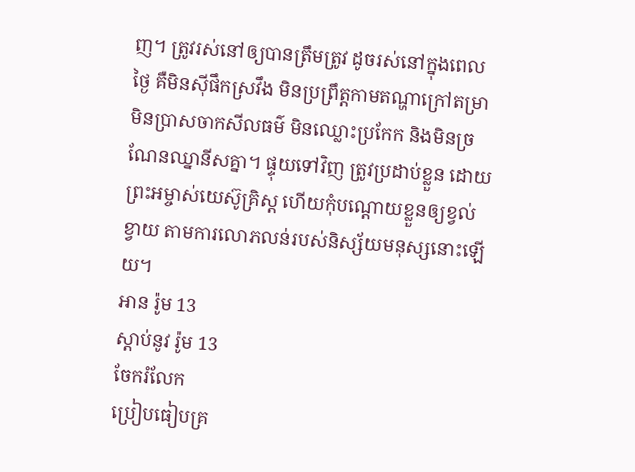ញ។ ត្រូវរស់នៅឲ្យបានត្រឹមត្រូវ ដូចរស់នៅក្នុងពេលថ្ងៃ គឺមិនស៊ីផឹកស្រវឹង មិនប្រព្រឹត្តកាមតណ្ហាក្រៅតម្រា មិនប្រាសចាកសីលធម៌ មិនឈ្លោះប្រកែក និងមិនច្រណែនឈ្នានីសគ្នា។ ផ្ទុយទៅវិញ ត្រូវប្រដាប់ខ្លួន ដោយព្រះអម្ចាស់យេស៊ូគ្រិស្ត ហើយកុំបណ្ដោយខ្លួនឲ្យខ្វល់ខ្វាយ តាមការលោភលន់របស់និស្ស័យមនុស្សនោះឡើយ។
អាន រ៉ូម 13
ស្ដាប់នូវ រ៉ូម 13
ចែករំលែក
ប្រៀបធៀបគ្រ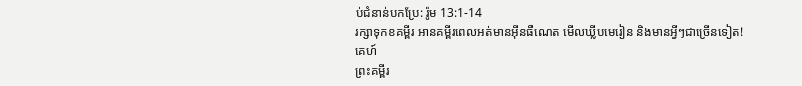ប់ជំនាន់បកប្រែ: រ៉ូម 13:1-14
រក្សាទុកខគម្ពីរ អានគម្ពីរពេលអត់មានអ៊ីនធឺណេត មើលឃ្លីបមេរៀន និងមានអ្វីៗជាច្រើនទៀត!
គេហ៍
ព្រះគម្ពីរ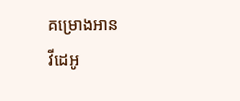គម្រោងអាន
វីដេអូ